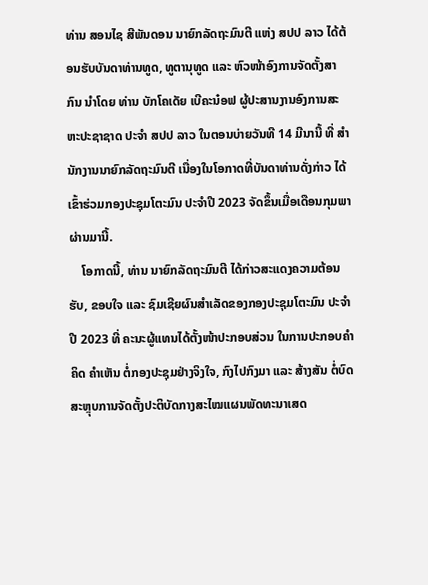ທ່ານ ສອນໄຊ ສີພັນດອນ ນາຍົກລັດຖະມົນຕີ ແຫ່ງ ສປປ ລາວ ໄດ້ຕ້ອນຮັບບັນດາທ່ານທູດ, ທູຕານຸທູດ ແລະ ຫົວໜ້າອົງການຈັດຕັ້ງສາກົນ ນໍາໂດຍ ທ່ານ ບັກໂຄເດັຍ ເບີຄະນ໋ອຟ ຜູ້ປະສານງານອົງການສະຫະປະຊາຊາດ ປະຈຳ ສປປ ລາວ ໃນຕອນບ່າຍວັນທີ 14 ມີນານີ້ ທີ່ ສຳນັກງານນາຍົກລັດຖະມົນຕີ ເນື່ອງໃນໂອກາດທີ່ບັນດາທ່ານດັ່ງກ່າວ ໄດ້ເຂົ້າຮ່ວມກອງປະຊຸມໂຕະມົນ ປະຈຳປີ 2023 ຈັດຂຶ້ນເມື່ອເດືອນກຸມພາຜ່ານມານີ້.
    ໂອກາດນີ້, ທ່ານ ນາຍົກລັດຖະມົນຕີ ໄດ້ກ່າວສະແດງຄວາມຕ້ອນຮັບ, ຂອບໃຈ ແລະ ຊົມເຊີຍຜົນສຳເລັດຂອງກອງປະຊຸມໂຕະມົນ ປະຈຳປີ 2023 ທີ່ ຄະນະຜູ້ແທນໄດ້ຕັ້ງໜ້າປະກອບສ່ວນ ໃນການປະກອບຄຳຄິດ ຄຳເຫັນ ຕໍ່ກອງປະຊຸມຢ່າງຈິງໃຈ, ກົງໄປກົງມາ ແລະ ສ້າງສັນ ຕໍ່ບົດສະຫຼຸບການຈັດຕັ້ງປະຕິບັດກາງສະໄໝແຜນພັດທະນາເສດ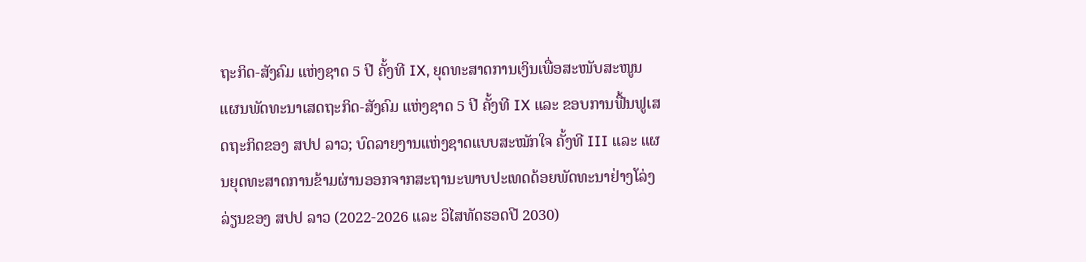ຖະກິດ-ສັງຄົມ ແຫ່ງຊາດ 5 ປີ ຄັ້ງທີ IX, ຍຸດທະສາດການເງິນເພື່ອສະໜັບສະໜູນແຜນພັດທະນາເສດຖະກິດ-ສັງຄົມ ແຫ່ງຊາດ 5 ປີ ຄັ້ງທີ IX ແລະ ຂອບການຟື້ນຟູເສດຖະກິດຂອງ ສປປ ລາວ; ບົດລາຍງານແຫ່ງຊາດແບບສະໝັກໃຈ ຄັ້ງທີ III ແລະ ແຜນຍຸດທະສາດການຂ້າມຜ່ານອອກຈາກສະຖານະພາບປະເທດດ້ອຍພັດທະນາຢ່າງໂລ່ງລ່ຽນຂອງ ສປປ ລາວ (2022-2026 ແລະ ວິໄສທັດຮອດປີ 2030)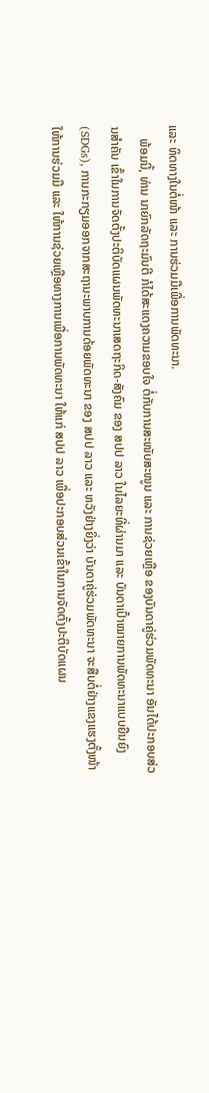ແລະ ທິດທາງໃນຕໍ່ໜ້າ ແລະ ການຮ່ວມມືເພື່ອການພັດທະນາ.
    ພ້ອມນີ້, ທ່ານ ນາຍົກລັດຖະມົນຕີ ກໍໄດ້ສະແດງຄວາມຂອບໃຈ ຕໍ່ກັບການສະໜັບສະໜູນ ແລະ ການຊ່ວຍເຫຼືອ ຂອງບັນດາຄູ່ຮ່ວມພັດທະນາ ອັນໄດ້ປະກອບສ່ວນສຳຄັນ ເຂົ້າໃນການຈັດຕັ້ງປະຕິບັດແຜນພັດທະນາເສດຖະກິດ-ສັງຄົມ ຂອງ ສປປ ລາວ ໃນໄລຍະທີ່ຜ່ານມາ ແລະ ບັນດາເປົ້າໝາຍການພັດທະນາແບບຍືນຍົງ (SDGs), ການກະກຽມອອກຈາກສະຖານະພາບການດ້ອຍພັດທະນາ ຂອງ ສປປ ລາວ ແລະ ຫວັງຢ່າງຍິ່ງວ່າ ບັນດາຄູ່ຮ່ວມພັດທະນາ ຈະສືບຕໍ່ຢ່າງແຂງແຮງຕັ້ງໜ້າໃຫ້ການຮ່ວມມື ແລະ ໃຫ້ການຊ່ວຍເຫຼືອທາງການເພື່ອການພັດທະນາ ໃຫ້ແກ່ ສປປ ລາວ ເພື່ອປະກອບສ່ວນເຂົ້າໃນການຈັດຕັ້ງປະຕິບັດແຜນ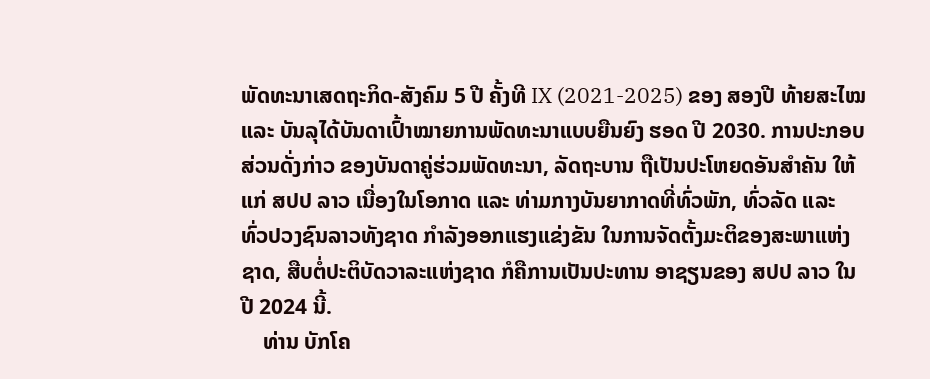ພັດທະນາເສດຖະກິດ-ສັງຄົມ 5 ປີ ຄັ້ງທີ IX (2021-2025) ຂອງ ສອງປີ ທ້າຍສະໄໝ ແລະ ບັນລຸໄດ້ບັນດາເປົ້າໝາຍການພັດທະນາແບບຍືນຍົງ ຮອດ ປີ 2030. ການປະກອບສ່ວນດັ່ງກ່າວ ຂອງບັນດາຄູ່ຮ່ວມພັດທະນາ, ລັດຖະບານ ຖືເປັນປະໂຫຍດອັນສຳຄັນ ໃຫ້ແກ່ ສປປ ລາວ ເນື່ອງໃນໂອກາດ ແລະ ທ່າມກາງບັນຍາກາດທີ່ທົ່ວພັກ, ທົ່ວລັດ ແລະ ທົ່ວປວງຊົນລາວທັງຊາດ ກຳລັງອອກແຮງແຂ່ງຂັນ ໃນການຈັດຕັ້ງມະຕິຂອງສະພາແຫ່ງຊາດ, ສືບຕໍ່ປະຕິບັດວາລະແຫ່ງຊາດ ກໍຄືການເປັນປະທານ ອາຊຽນຂອງ ສປປ ລາວ ໃນປີ 2024 ນີ້.
    ທ່ານ ບັກໂຄ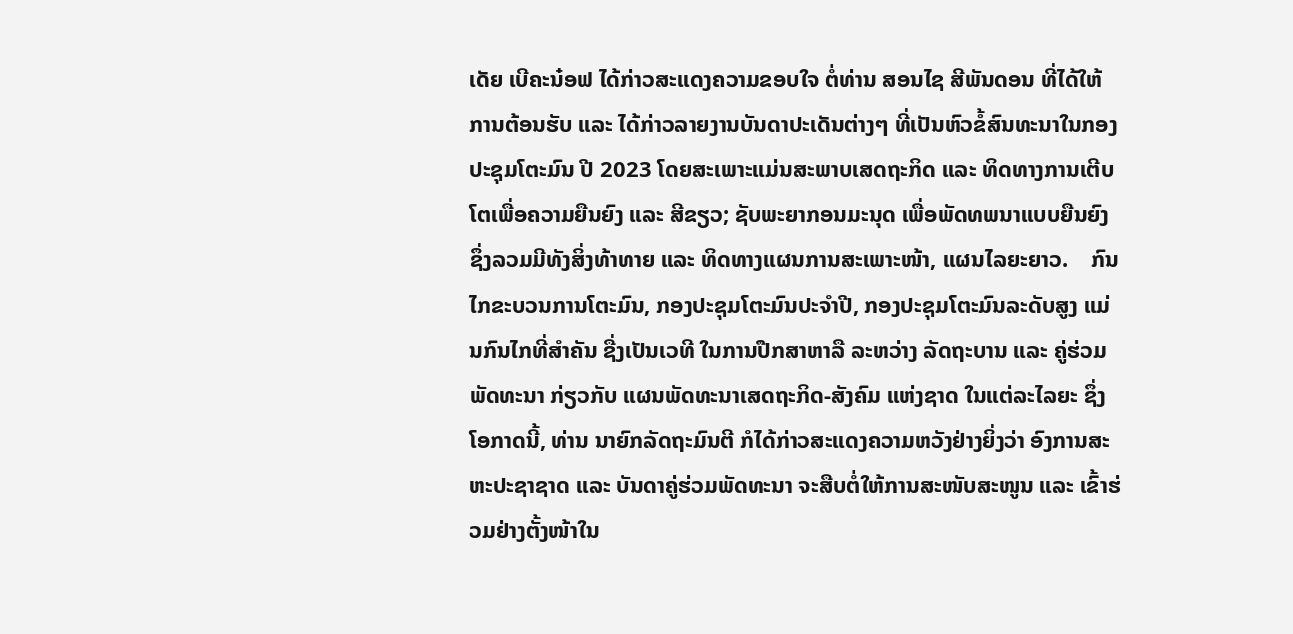ເດັຍ ເບີຄະນ໋ອຟ ໄດ້ກ່າວສະແດງຄວາມຂອບໃຈ ຕໍ່ທ່ານ ສອນໄຊ ສີພັນດອນ ທີ່ໄດ້ໃຫ້ການຕ້ອນຮັບ ແລະ ໄດ້ກ່າວລາຍງານບັນດາປະເດັນຕ່າງໆ ທີ່ເປັນຫົວຂໍ້ສົນທະນາໃນກອງປະຊຸມໂຕະມົນ ປີ 2023 ໂດຍສະເພາະແມ່ນສະພາບເສດຖະກິດ ແລະ ທິດທາງການເຕີບໂຕເພື່ອຄວາມຍືນຍົງ ແລະ ສີຂຽວ; ຊັບພະຍາກອນມະນຸດ ເພື່ອພັດທພນາແບບຍືນຍົງ ຊຶ່ງລວມມີທັງສິ່ງທ້າທາຍ ແລະ ທິດທາງແຜນການສະເພາະໜ້າ, ແຜນໄລຍະຍາວ.    ກົນໄກຂະບວນການໂຕະມົນ, ກອງປະຊຸມໂຕະມົນປະຈຳປີ, ກອງປະຊຸມໂຕະມົນລະດັບສູງ ແມ່ນກົນໄກທີ່ສຳຄັນ ຊື່ງເປັນເວທີ ໃນການປືກສາຫາລື ລະຫວ່າງ ລັດຖະບານ ແລະ ຄູ່ຮ່ວມພັດທະນາ ກ່ຽວກັບ ແຜນພັດທະນາເສດຖະກິດ-ສັງຄົມ ແຫ່ງຊາດ ໃນແຕ່ລະໄລຍະ ຊຶ່ງໂອກາດນີ້, ທ່ານ ນາຍົກລັດຖະມົນຕີ ກໍໄດ້ກ່າວສະແດງຄວາມຫວັງຢ່າງຍິ່ງວ່າ ອົງການສະຫະປະຊາຊາດ ແລະ ບັນດາຄູ່ຮ່ວມພັດທະນາ ຈະສືບຕໍ່ໃຫ້ການສະໜັບສະໜູນ ແລະ ເຂົ້າຮ່ວມຢ່າງຕັ້ງໜ້າໃນ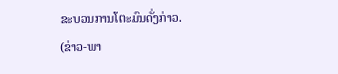ຂະບວນການໂຕະມົນດັ່ງກ່າວ.
(ຂ່າວ-ພາ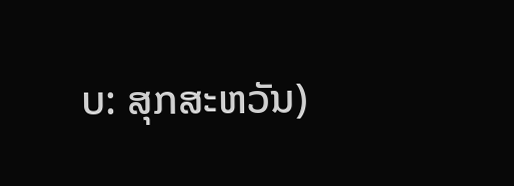ບ: ສຸກສະຫວັນ)